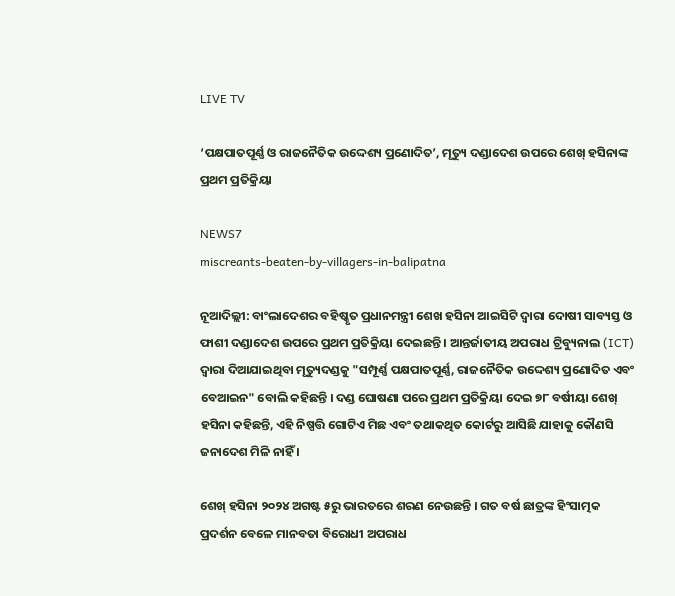LIVE TV

‘ପକ୍ଷପାତପୂର୍ଣ୍ଣ ଓ ରାଜନୈତିକ ଉଦ୍ଦେଶ୍ୟ ପ୍ରଣୋଦିତ’, ମୃତ୍ୟୁ ଦଣ୍ଡାଦେଶ ଉପରେ ଶେଖ୍ ହସିନାଙ୍କ ପ୍ରଥମ ପ୍ରତିକ୍ରିୟା

NEWS7
miscreants-beaten-by-villagers-in-balipatna

ନୂଆଦିଲ୍ଲୀ: ବାଂଲାଦେଶର ବହିଷ୍କୃତ ପ୍ରଧାନମନ୍ତ୍ରୀ ଶେଖ ହସିନା ଆଇସିଟି ଦ୍ୱାରା ଦୋଷୀ ସାବ୍ୟସ୍ତ ଓ ଫାଶୀ ଦଣ୍ଡାଦେଶ ଉପରେ ପ୍ରଥମ ପ୍ରତିକ୍ରିୟା ଦେଇଛନ୍ତି । ଆନ୍ତର୍ଜାତୀୟ ଅପରାଧ ଟ୍ରିବ୍ୟୁନାଲ (ICT) ଦ୍ୱାରା ଦିଆଯାଇଥିବା ମୃତ୍ୟୁଦଣ୍ଡକୁ "ସମ୍ପୂର୍ଣ୍ଣ ପକ୍ଷପାତପୂର୍ଣ୍ଣ, ରାଜନୈତିକ ଉଦ୍ଦେଶ୍ୟ ପ୍ରଣୋଦିତ ଏବଂ ବେଆଇନ" ବୋଲି କହିଛନ୍ତି । ଦଣ୍ଡ ଘୋଷଣା ପରେ ପ୍ରଥମ ପ୍ରତିକ୍ରିୟା ଦେଇ ୭୮ ବର୍ଷୀୟା ଶେଖ୍ ହସିନା କହିଛନ୍ତି, ଏହି ନିଷ୍ପତ୍ତି ଗୋଟିଏ ମିଛ ଏବଂ ତଥାକଥିତ କୋର୍ଟରୁ ଆସିଛି ଯାହାକୁ କୌଣସି ଜନାଦେଶ ମିଳି ନାହିଁ ।

ଶେଖ୍ ହସିନା ୨୦୨୪ ଅଗଷ୍ଟ ୫ରୁ ଭାରତରେ ଶରଣ ନେଉଛନ୍ତି । ଗତ ବର୍ଷ ଛାତ୍ରଙ୍କ ହିଂସାତ୍ମକ ପ୍ରଦର୍ଶନ ବେଳେ ମାନବତା ବିରୋଧୀ ଅପରାଧ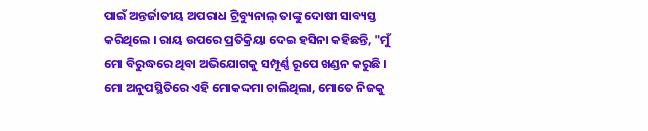ପାଇଁ ଅନ୍ତର୍ଜାତୀୟ ଅପରାଧ ଟ୍ରିବ୍ୟୁନାଲ୍ ତାଙ୍କୁ ଦୋଷୀ ସାବ୍ୟସ୍ତ କରିଥିଲେ । ରାୟ ଉପରେ ପ୍ରତିକ୍ରିୟା ଦେଇ ହସିନା କହିଛନ୍ତି, "ମୁଁ ମୋ ବିରୁଦ୍ଧରେ ଥିବା ଅଭିଯୋଗକୁ ସମ୍ପୂର୍ଣ୍ଣ ରୂପେ ଖଣ୍ଡନ କରୁଛି । ମୋ ଅନୁପସ୍ଥିତିରେ ଏହି ମୋକଦ୍ଦମା ଚାଲିଥିଲା, ମୋତେ ନିଜକୁ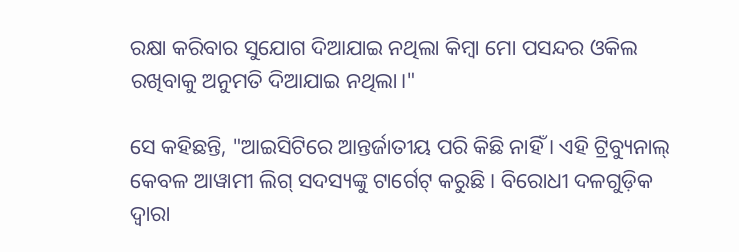ରକ୍ଷା କରିବାର ସୁଯୋଗ ଦିଆଯାଇ ନଥିଲା କିମ୍ବା ମୋ ପସନ୍ଦର ଓକିଲ ରଖିବାକୁ ଅନୁମତି ଦିଆଯାଇ ନଥିଲା।"

ସେ କହିଛନ୍ତି, "ଆଇସିଟିରେ ଆନ୍ତର୍ଜାତୀୟ ପରି କିଛି ନାହିଁ । ଏହି ଟ୍ରିବ୍ୟୁନାଲ୍ କେବଳ ଆୱାମୀ ଲିଗ୍ ସଦସ୍ୟଙ୍କୁ ଟାର୍ଗେଟ୍ କରୁଛି । ବିରୋଧୀ ଦଳଗୁଡ଼ିକ ଦ୍ୱାରା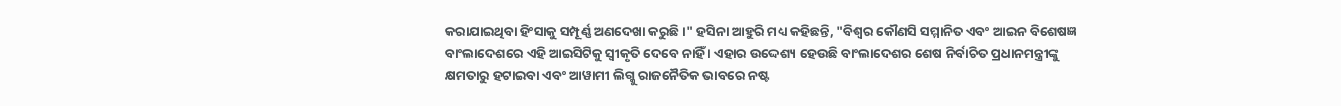କରାଯାଇଥିବା ହିଂସାକୁ ସମ୍ପୂର୍ଣ୍ଣ ଅଣଦେଖା କରୁଛି ।" ହସିନା ଆହୁରି ମଧ୍ୟ କହିଛନ୍ତି, "ବିଶ୍ୱର କୌଣସି ସମ୍ମାନିତ ଏବଂ ଆଇନ ବିଶେଷଜ୍ଞ ବାଂଲାଦେଶରେ ଏହି ଆଇସିଟିକୁ ସ୍ୱୀକୃତି ଦେବେ ନାହିଁ । ଏହାର ଉଦ୍ଦେଶ୍ୟ ହେଉଛି ବାଂଲାଦେଶର ଶେଷ ନିର୍ବାଚିତ ପ୍ରଧାନମନ୍ତ୍ରୀଙ୍କୁ କ୍ଷମତାରୁ ହଟାଇବା ଏବଂ ଆୱାମୀ ଲିଗ୍କୁ ରାଜନୈତିକ ଭାବରେ ନଷ୍ଟ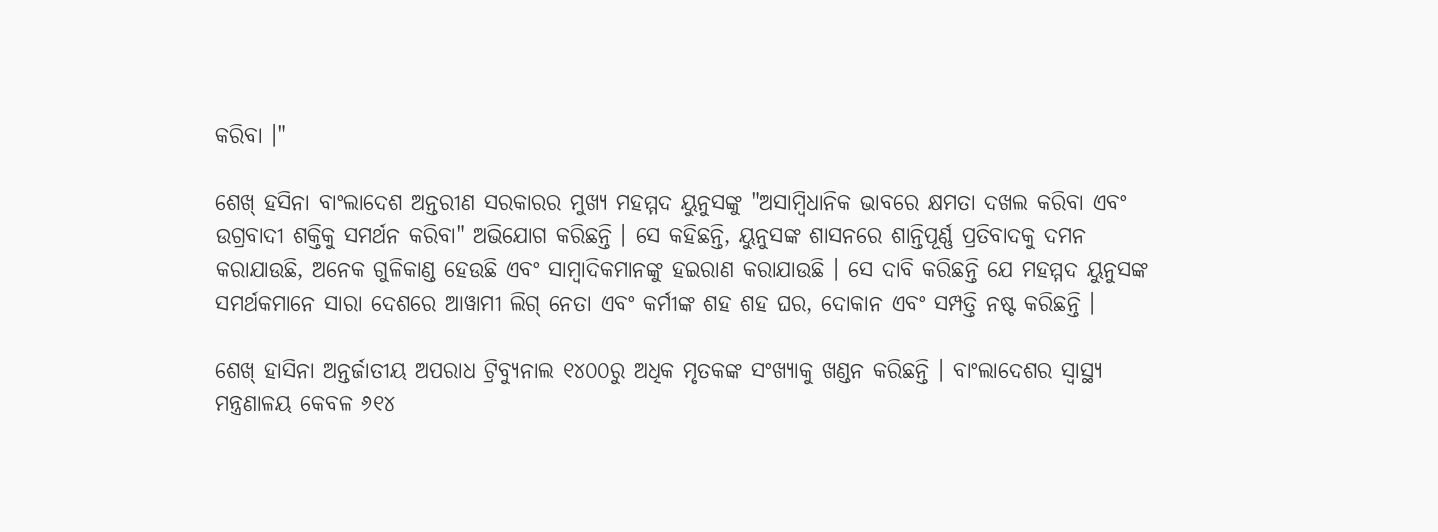କରିବା ।"

ଶେଖ୍ ହସିନା ବାଂଲାଦେଶ ଅନ୍ତରୀଣ ସରକାରର ମୁଖ୍ୟ ମହମ୍ମଦ ୟୁନୁସଙ୍କୁ "ଅସାମ୍ବିଧାନିକ ଭାବରେ କ୍ଷମତା ଦଖଲ କରିବା ଏବଂ ଉଗ୍ରବାଦୀ ଶକ୍ତିକୁ ସମର୍ଥନ କରିବା" ଅଭିଯୋଗ କରିଛନ୍ତି । ସେ କହିଛନ୍ତି, ୟୁନୁସଙ୍କ ଶାସନରେ ଶାନ୍ତିପୂର୍ଣ୍ଣ ପ୍ରତିବାଦକୁ ଦମନ କରାଯାଉଛି, ଅନେକ ଗୁଳିକାଣ୍ଡ ହେଉଛି ଏବଂ ସାମ୍ବାଦିକମାନଙ୍କୁ ହଇରାଣ କରାଯାଉଛି । ସେ ଦାବି କରିଛନ୍ତି ଯେ ମହମ୍ମଦ ୟୁନୁସଙ୍କ ସମର୍ଥକମାନେ ସାରା ଦେଶରେ ଆୱାମୀ ଲିଗ୍ ନେତା ଏବଂ କର୍ମୀଙ୍କ ଶହ ଶହ ଘର, ଦୋକାନ ଏବଂ ସମ୍ପତ୍ତି ନଷ୍ଟ କରିଛନ୍ତି ।

ଶେଖ୍ ହାସିନା ଅନ୍ତର୍ଜାତୀୟ ଅପରାଧ ଟ୍ରିବ୍ୟୁନାଲ ୧୪୦୦ରୁ ଅଧିକ ମୃତକଙ୍କ ସଂଖ୍ୟାକୁ ଖଣ୍ଡନ କରିଛନ୍ତି । ବାଂଲାଦେଶର ସ୍ୱାସ୍ଥ୍ୟ ମନ୍ତ୍ରଣାଳୟ କେବଳ ୬୧୪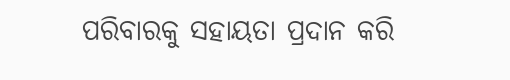ପରିବାରକୁ ସହାୟତା ପ୍ରଦାନ କରି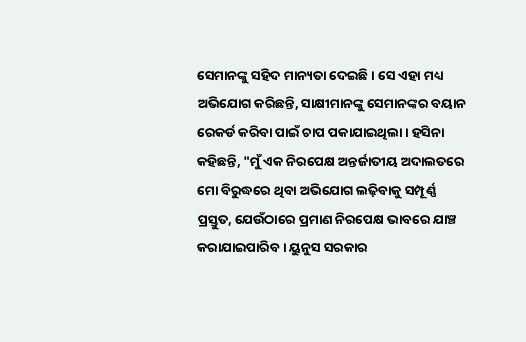ସେମାନଙ୍କୁ ସହିଦ ମାନ୍ୟତା ଦେଇଛି । ସେ ଏହା ମଧ୍ୟ ଅଭିଯୋଗ କରିଛନ୍ତି, ସାକ୍ଷୀମାନଙ୍କୁ ସେମାନଙ୍କର ବୟାନ ରେକର୍ଡ କରିବା ପାଇଁ ଚାପ ପକାଯାଇଥିଲା । ହସିନା କହିଛନ୍ତି, "ମୁଁ ଏକ ନିରପେକ୍ଷ ଅନ୍ତର୍ଜାତୀୟ ଅଦାଲତରେ ମୋ ବିରୁଦ୍ଧରେ ଥିବା ଅଭିଯୋଗ ଲଢ଼ିବାକୁ ସମ୍ପୂର୍ଣ୍ଣ ପ୍ରସ୍ତୁତ, ଯେଉଁଠାରେ ପ୍ରମାଣ ନିରପେକ୍ଷ ଭାବରେ ଯାଞ୍ଚ କରାଯାଇପାରିବ । ୟୁନୁସ ସରକାର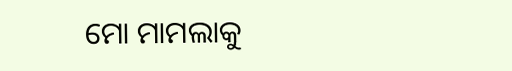ମୋ ମାମଲାକୁ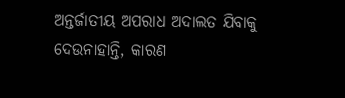ଅନ୍ତର୍ଜାତୀୟ ଅପରାଧ ଅଦାଲତ ଯିବାକୁ ଦେଉନାହାନ୍ତି, କାରଣ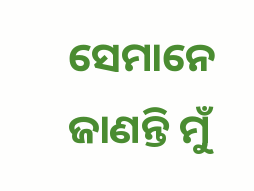ସେମାନେ ଜାଣନ୍ତି ମୁଁ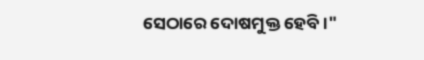ସେଠାରେ ଦୋଷମୁକ୍ତ ହେବି ।"